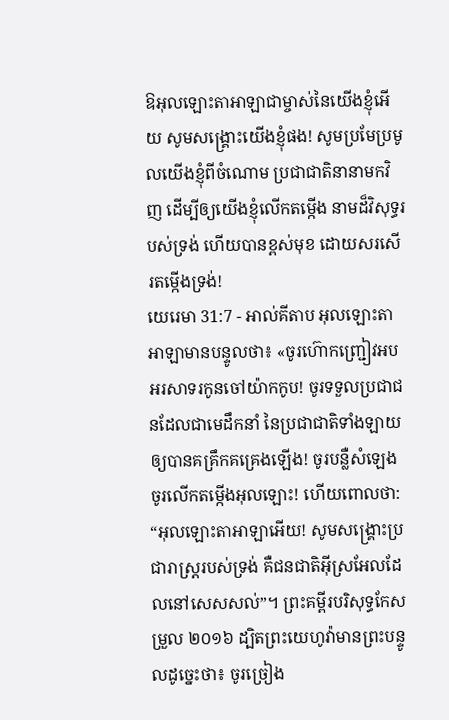ឱអុលឡោះតាអាឡាជាម្ចាស់នៃយើងខ្ញុំអើយ សូមសង្គ្រោះយើងខ្ញុំផង! សូមប្រមែប្រមូលយើងខ្ញុំពីចំណោម ប្រជាជាតិនានាមកវិញ ដើម្បីឲ្យយើងខ្ញុំលើកតម្កើង នាមដ៏វិសុទ្ធរបស់ទ្រង់ ហើយបានខ្ពស់មុខ ដោយសរសើរតម្កើងទ្រង់!
យេរេមា 31:7 - អាល់គីតាប អុលឡោះតាអាឡាមានបន្ទូលថា៖ «ចូរហ៊ោកញ្ជ្រៀវអបអរសាទរកូនចៅយ៉ាកកូប! ចូរទទួលប្រជាជនដែលជាមេដឹកនាំ នៃប្រជាជាតិទាំងឡាយ ឲ្យបានគគ្រឹកគគ្រេងឡើង! ចូរបន្លឺសំឡេង ចូរលើកតម្កើងអុលឡោះ! ហើយពោលថា: “អុលឡោះតាអាឡាអើយ! សូមសង្គ្រោះប្រជារាស្ដ្ររបស់ទ្រង់ គឺជនជាតិអ៊ីស្រអែលដែលនៅសេសសល់”។ ព្រះគម្ពីរបរិសុទ្ធកែសម្រួល ២០១៦ ដ្បិតព្រះយេហូវ៉ាមានព្រះបន្ទូលដូច្នេះថា៖ ចូរច្រៀង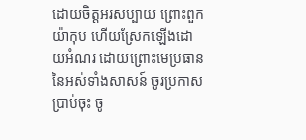ដោយចិត្តអរសប្បាយ ព្រោះពួកយ៉ាកុប ហើយស្រែកឡើងដោយអំណរ ដោយព្រោះមេប្រធាននៃអស់ទាំងសាសន៍ ចូរប្រកាសប្រាប់ចុះ ចូ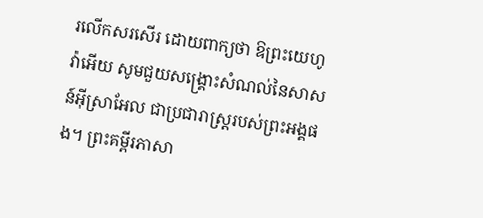រលើកសរសើរ ដោយពាក្យថា ឱព្រះយេហូវ៉ាអើយ សូមជួយសង្គ្រោះសំណល់នៃសាសន៍អ៊ីស្រាអែល ជាប្រជារាស្ត្ររបស់ព្រះអង្គផង។ ព្រះគម្ពីរភាសា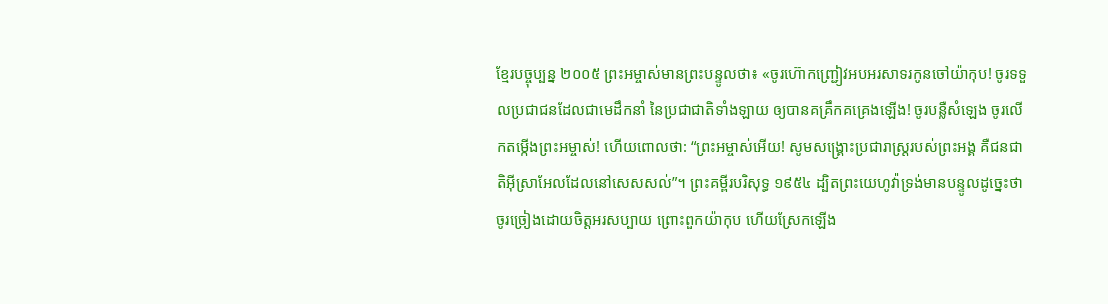ខ្មែរបច្ចុប្បន្ន ២០០៥ ព្រះអម្ចាស់មានព្រះបន្ទូលថា៖ «ចូរហ៊ោកញ្ជ្រៀវអបអរសាទរកូនចៅយ៉ាកុប! ចូរទទួលប្រជាជនដែលជាមេដឹកនាំ នៃប្រជាជាតិទាំងឡាយ ឲ្យបានគគ្រឹកគគ្រេងឡើង! ចូរបន្លឺសំឡេង ចូរលើកតម្កើងព្រះអម្ចាស់! ហើយពោលថា: “ព្រះអម្ចាស់អើយ! សូមសង្គ្រោះប្រជារាស្ដ្ររបស់ព្រះអង្គ គឺជនជាតិអ៊ីស្រាអែលដែលនៅសេសសល់”។ ព្រះគម្ពីរបរិសុទ្ធ ១៩៥៤ ដ្បិតព្រះយេហូវ៉ាទ្រង់មានបន្ទូលដូច្នេះថា ចូរច្រៀងដោយចិត្តអរសប្បាយ ព្រោះពួកយ៉ាកុប ហើយស្រែកឡើង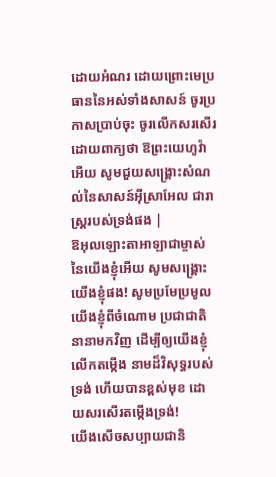ដោយអំណរ ដោយព្រោះមេប្រធាននៃអស់ទាំងសាសន៍ ចូរប្រកាសប្រាប់ចុះ ចូរលើកសរសើរ ដោយពាក្យថា ឱព្រះយេហូវ៉ាអើយ សូមជួយសង្គ្រោះសំណល់នៃសាសន៍អ៊ីស្រាអែល ជារាស្ត្ររបស់ទ្រង់ផង |
ឱអុលឡោះតាអាឡាជាម្ចាស់នៃយើងខ្ញុំអើយ សូមសង្គ្រោះយើងខ្ញុំផង! សូមប្រមែប្រមូលយើងខ្ញុំពីចំណោម ប្រជាជាតិនានាមកវិញ ដើម្បីឲ្យយើងខ្ញុំលើកតម្កើង នាមដ៏វិសុទ្ធរបស់ទ្រង់ ហើយបានខ្ពស់មុខ ដោយសរសើរតម្កើងទ្រង់!
យើងសើចសប្បាយជានិ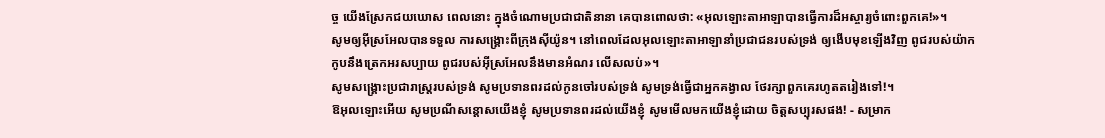ច្ច យើងស្រែកជយឃោស ពេលនោះ ក្នុងចំណោមប្រជាជាតិនានា គេបានពោលថា: «អុលឡោះតាអាឡាបានធ្វើការដ៏អស្ចារ្យចំពោះពួកគេ!»។
សូមឲ្យអ៊ីស្រអែលបានទទួល ការសង្គ្រោះពីក្រុងស៊ីយ៉ូន។ នៅពេលដែលអុលឡោះតាអាឡានាំប្រជាជនរបស់ទ្រង់ ឲ្យងើបមុខឡើងវិញ ពូជរបស់យ៉ាកកូបនឹងត្រេកអរសប្បាយ ពូជរបស់អ៊ីស្រអែលនឹងមានអំណរ លើសលប់»។
សូមសង្គ្រោះប្រជារាស្ត្ររបស់ទ្រង់ សូមប្រទានពរដល់កូនចៅរបស់ទ្រង់ សូមទ្រង់ធ្វើជាអ្នកគង្វាល ថែរក្សាពួកគេរហូតតរៀងទៅ!។
ឱអុលឡោះអើយ សូមប្រណីសន្ដោសយើងខ្ញុំ សូមប្រទានពរដល់យើងខ្ញុំ សូមមើលមកយើងខ្ញុំដោយ ចិត្តសប្បុរសផង! - សម្រាក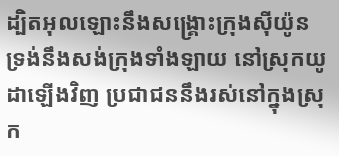ដ្បិតអុលឡោះនឹងសង្គ្រោះក្រុងស៊ីយ៉ូន ទ្រង់នឹងសង់ក្រុងទាំងឡាយ នៅស្រុកយូដាឡើងវិញ ប្រជាជននឹងរស់នៅក្នុងស្រុក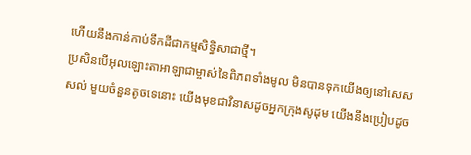ហើយនឹងកាន់កាប់ទឹកដីជាកម្មសិទ្ធិសាជាថ្មី។
ប្រសិនបើអុលឡោះតាអាឡាជាម្ចាស់នៃពិភពទាំងមូល មិនបានទុកយើងឲ្យនៅសេសសល់ មួយចំនួនតូចទេនោះ យើងមុខជាវិនាសដូចអ្នកក្រុងសូដុម យើងនឹងប្រៀបដូច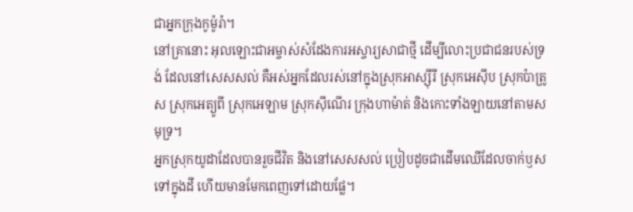ជាអ្នកក្រុងកូម៉ូរ៉ា។
នៅគ្រានោះ អុលឡោះជាអម្ចាស់សំដែងការអស្ចារ្យសាជាថ្មី ដើម្បីលោះប្រជាជនរបស់ទ្រង់ ដែលនៅសេសសល់ គឺអស់អ្នកដែលរស់នៅក្នុងស្រុកអាស្ស៊ីរី ស្រុកអេស៊ីប ស្រុកប៉ាត្រូស ស្រុកអេត្យូពី ស្រុកអេឡាម ស្រុកស៊ីណើរ ក្រុងហាម៉ាត់ និងកោះទាំងឡាយនៅតាមសមុទ្រ។
អ្នកស្រុកយូដាដែលបានរួចជីវិត និងនៅសេសសល់ ប្រៀបដូចជាដើមឈើដែលចាក់ឫសទៅក្នុងដី ហើយមានមែកពេញទៅដោយផ្លែ។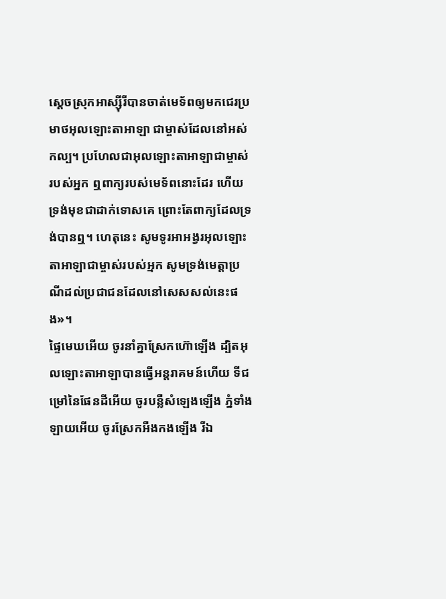ស្ដេចស្រុកអាស្ស៊ីរីបានចាត់មេទ័ពឲ្យមកជេរប្រមាថអុលឡោះតាអាឡា ជាម្ចាស់ដែលនៅអស់កល្ប។ ប្រហែលជាអុលឡោះតាអាឡាជាម្ចាស់របស់អ្នក ឮពាក្យរបស់មេទ័ពនោះដែរ ហើយទ្រង់មុខជាដាក់ទោសគេ ព្រោះតែពាក្យដែលទ្រង់បានឮ។ ហេតុនេះ សូមទូរអាអង្វរអុលឡោះតាអាឡាជាម្ចាស់របស់អ្មក សូមទ្រង់មេត្តាប្រណីដល់ប្រជាជនដែលនៅសេសសល់នេះផង»។
ផ្ទៃមេឃអើយ ចូរនាំគ្នាស្រែកហ៊ោឡើង ដ្បិតអុលឡោះតាអាឡាបានធ្វើអន្តរាគមន៍ហើយ ទីជម្រៅនៃផែនដីអើយ ចូរបន្លឺសំឡេងឡើង ភ្នំទាំងឡាយអើយ ចូរស្រែកអឺងកងឡើង រីឯ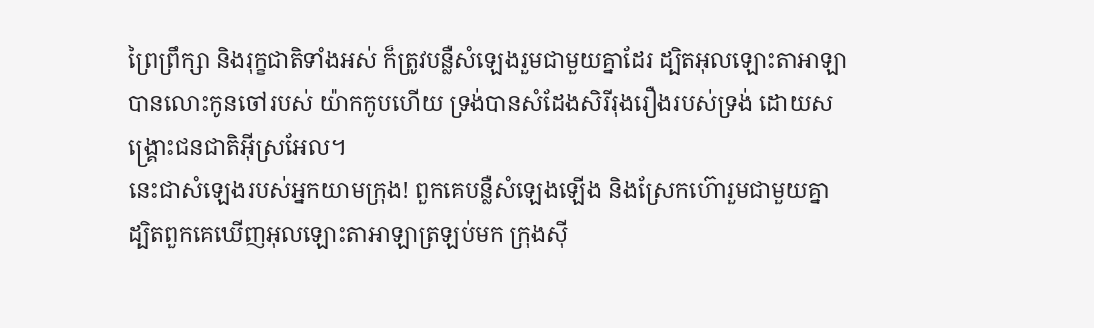ព្រៃព្រឹក្សា និងរុក្ខជាតិទាំងអស់ ក៏ត្រូវបន្លឺសំឡេងរួមជាមួយគ្នាដែរ ដ្បិតអុលឡោះតាអាឡាបានលោះកូនចៅរបស់ យ៉ាកកូបហើយ ទ្រង់បានសំដែងសិរីរុងរឿងរបស់ទ្រង់ ដោយសង្គ្រោះជនជាតិអ៊ីស្រអែល។
នេះជាសំឡេងរបស់អ្នកយាមក្រុង! ពួកគេបន្លឺសំឡេងឡើង និងស្រែកហ៊ោរួមជាមួយគ្នា ដ្បិតពួកគេឃើញអុលឡោះតាអាឡាត្រឡប់មក ក្រុងស៊ី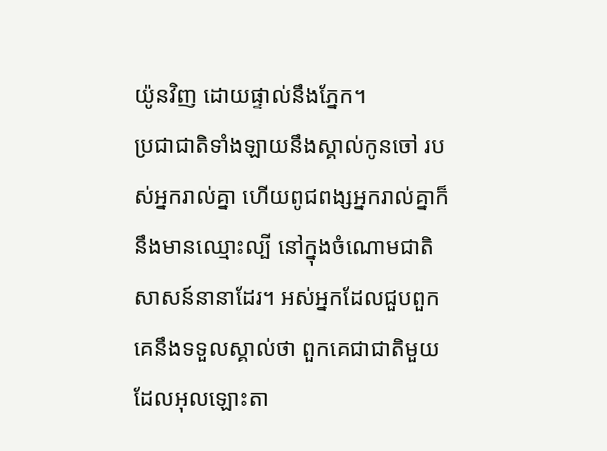យ៉ូនវិញ ដោយផ្ទាល់នឹងភ្នែក។
ប្រជាជាតិទាំងឡាយនឹងស្គាល់កូនចៅ របស់អ្នករាល់គ្នា ហើយពូជពង្សអ្នករាល់គ្នាក៏នឹងមានឈ្មោះល្បី នៅក្នុងចំណោមជាតិសាសន៍នានាដែរ។ អស់អ្នកដែលជួបពួកគេនឹងទទួលស្គាល់ថា ពួកគេជាជាតិមួយដែលអុលឡោះតា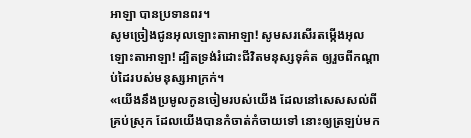អាឡា បានប្រទានពរ។
សូមច្រៀងជូនអុលឡោះតាអាឡា! សូមសរសើរតម្កើងអុលឡោះតាអាឡា! ដ្បិតទ្រង់រំដោះជីវិតមនុស្សទុគ៌ត ឲ្យរួចពីកណ្ដាប់ដៃរបស់មនុស្សអាក្រក់។
«យើងនឹងប្រមូលកូនចៀមរបស់យើង ដែលនៅសេសសល់ពីគ្រប់ស្រុក ដែលយើងបានកំចាត់កំចាយទៅ នោះឲ្យត្រឡប់មក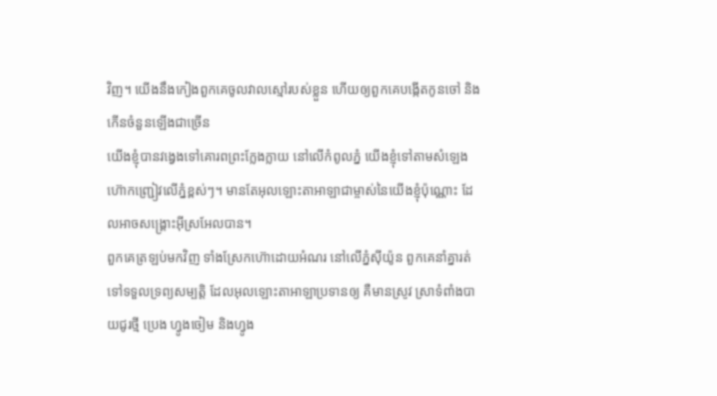វិញ។ យើងនឹងកៀងពួកគេចូលវាលស្មៅរបស់ខ្លួន ហើយឲ្យពួកគេបង្កើតកូនចៅ និងកើនចំនួនឡើងជាច្រើន
យើងខ្ញុំបានវង្វេងទៅគោរពព្រះក្លែងក្លាយ នៅលើកំពូលភ្នំ យើងខ្ញុំទៅតាមសំឡេងហ៊ោកញ្ជ្រៀវលើភ្នំខ្ពស់ៗ។ មានតែអុលឡោះតាអាឡាជាម្ចាស់នៃយើងខ្ញុំប៉ុណ្ណោះ ដែលអាចសង្គ្រោះអ៊ីស្រអែលបាន។
ពួកគេត្រឡប់មកវិញ ទាំងស្រែកហ៊ោដោយអំណរ នៅលើភ្នំស៊ីយ៉ូន ពួកគេនាំគ្នារត់ទៅទទួលទ្រព្យសម្បត្តិ ដែលអុលឡោះតាអាឡាប្រទានឲ្យ គឺមានស្រូវ ស្រាទំពាំងបាយជូរថ្មី ប្រេង ហ្វូងចៀម និងហ្វូង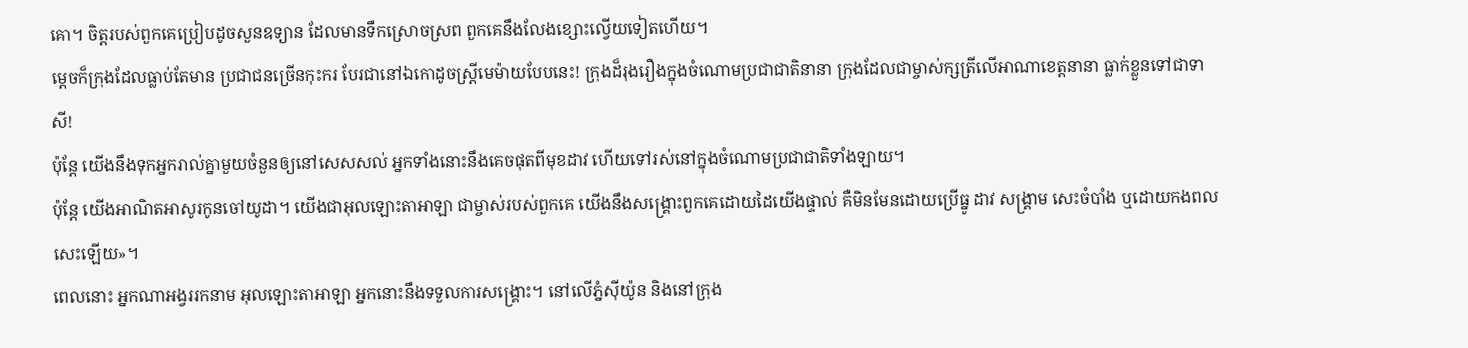គោ។ ចិត្តរបស់ពួកគេប្រៀបដូចសួនឧទ្យាន ដែលមានទឹកស្រោចស្រព ពួកគេនឹងលែងខ្សោះល្វើយទៀតហើយ។
ម្ដេចក៏ក្រុងដែលធ្លាប់តែមាន ប្រជាជនច្រើនកុះករ បែរជានៅឯកោដូចស្ត្រីមេម៉ាយបែបនេះ! ក្រុងដ៏រុងរឿងក្នុងចំណោមប្រជាជាតិនានា ក្រុងដែលជាម្ចាស់ក្សត្រីលើអាណាខេត្តនានា ធ្លាក់ខ្លួនទៅជាទាសី!
ប៉ុន្តែ យើងនឹងទុកអ្នករាល់គ្នាមួយចំនួនឲ្យនៅសេសសល់ អ្នកទាំងនោះនឹងគេចផុតពីមុខដាវ ហើយទៅរស់នៅក្នុងចំណោមប្រជាជាតិទាំងឡាយ។
ប៉ុន្តែ យើងអាណិតអាសូរកូនចៅយូដា។ យើងជាអុលឡោះតាអាឡា ជាម្ចាស់របស់ពួកគេ យើងនឹងសង្គ្រោះពួកគេដោយដៃយើងផ្ទាល់ គឺមិនមែនដោយប្រើធ្នូ ដាវ សង្គ្រាម សេះចំបាំង ឬដោយកងពលសេះឡើយ»។
ពេលនោះ អ្នកណាអង្វររកនាម អុលឡោះតាអាឡា អ្នកនោះនឹងទទួលការសង្គ្រោះ។ នៅលើភ្នំស៊ីយ៉ូន និងនៅក្រុង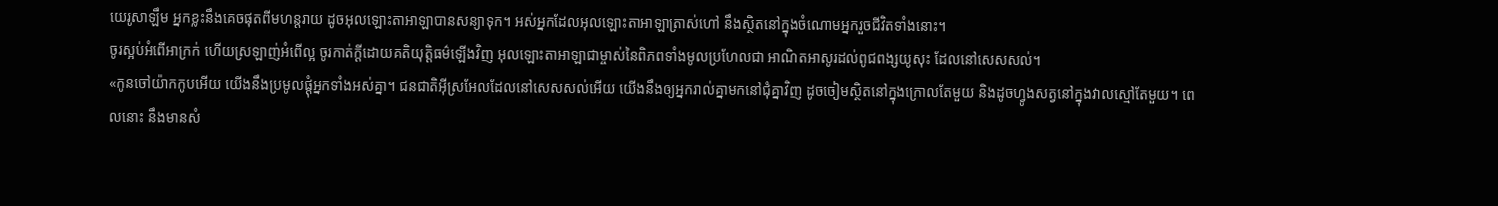យេរូសាឡឹម អ្នកខ្លះនឹងគេចផុតពីមហន្តរាយ ដូចអុលឡោះតាអាឡាបានសន្យាទុក។ អស់អ្នកដែលអុលឡោះតាអាឡាត្រាស់ហៅ នឹងស្ថិតនៅក្នុងចំណោមអ្នករួចជីវិតទាំងនោះ។
ចូរស្អប់អំពើអាក្រក់ ហើយស្រឡាញ់អំពើល្អ ចូរកាត់ក្ដីដោយគតិយុត្តិធម៌ឡើងវិញ អុលឡោះតាអាឡាជាម្ចាស់នៃពិភពទាំងមូលប្រហែលជា អាណិតអាសូរដល់ពូជពង្សយូសុះ ដែលនៅសេសសល់។
«កូនចៅយ៉ាកកូបអើយ យើងនឹងប្រមូលផ្ដុំអ្នកទាំងអស់គ្នា។ ជនជាតិអ៊ីស្រអែលដែលនៅសេសសល់អើយ យើងនឹងឲ្យអ្នករាល់គ្នាមកនៅជុំគ្នាវិញ ដូចចៀមស្ថិតនៅក្នុងក្រោលតែមួយ និងដូចហ្វូងសត្វនៅក្នុងវាលស្មៅតែមួយ។ ពេលនោះ នឹងមានសំ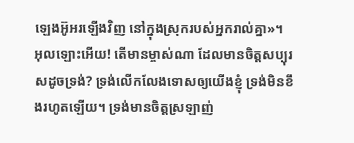ឡេងអ៊ូអរឡើងវិញ នៅក្នុងស្រុករបស់អ្នករាល់គ្នា»។
អុលឡោះអើយ! តើមានម្ចាស់ណា ដែលមានចិត្តសប្បុរសដូចទ្រង់? ទ្រង់លើកលែងទោសឲ្យយើងខ្ញុំ ទ្រង់មិនខឹងរហូតឡើយ។ ទ្រង់មានចិត្តស្រឡាញ់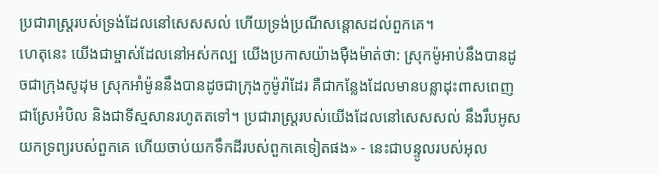ប្រជារាស្ត្ររបស់ទ្រង់ដែលនៅសេសសល់ ហើយទ្រង់ប្រណីសន្ដោសដល់ពួកគេ។
ហេតុនេះ យើងជាម្ចាស់ដែលនៅអស់កល្ប យើងប្រកាសយ៉ាងម៉ឺងម៉ាត់ថា: ស្រុកម៉ូអាប់នឹងបានដូចជាក្រុងសូដុម ស្រុកអាំម៉ូននឹងបានដូចជាក្រុងកូម៉ូរ៉ាដែរ គឺជាកន្លែងដែលមានបន្លាដុះពាសពេញ ជាស្រែអំបិល និងជាទីស្មសានរហូតតទៅ។ ប្រជារាស្ត្ររបស់យើងដែលនៅសេសសល់ នឹងរឹបអូសយកទ្រព្យរបស់ពួកគេ ហើយចាប់យកទឹកដីរបស់ពួកគេទៀតផង» - នេះជាបន្ទូលរបស់អុល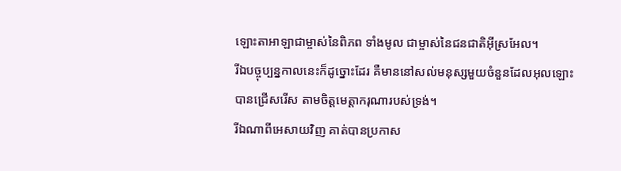ឡោះតាអាឡាជាម្ចាស់នៃពិភព ទាំងមូល ជាម្ចាស់នៃជនជាតិអ៊ីស្រអែល។
រីឯបច្ចុប្បន្នកាលនេះក៏ដូច្នោះដែរ គឺមាននៅសល់មនុស្សមួយចំនួនដែលអុលឡោះបានជ្រើសរើស តាមចិត្តមេត្តាករុណារបស់ទ្រង់។
រីឯណាពីអេសាយវិញ គាត់បានប្រកាស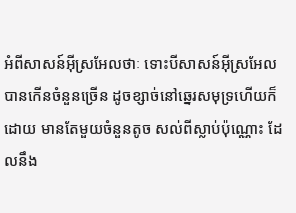អំពីសាសន៍អ៊ីស្រអែលថាៈ ទោះបីសាសន៍អ៊ីស្រអែលបានកើនចំនួនច្រើន ដូចខ្សាច់នៅឆ្នេរសមុទ្រហើយក៏ដោយ មានតែមួយចំនួនតូច សល់ពីស្លាប់ប៉ុណ្ណោះ ដែលនឹង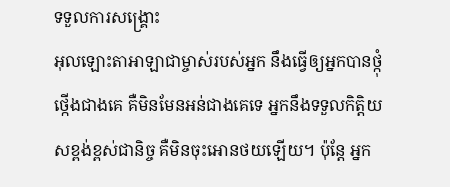ទទួលការសង្គ្រោះ
អុលឡោះតាអាឡាជាម្ចាស់របស់អ្នក នឹងធ្វើឲ្យអ្នកបានថ្កុំថ្កើងជាងគេ គឺមិនមែនអន់ជាងគេទេ អ្នកនឹងទទួលកិត្តិយសខ្ពង់ខ្ពស់ជានិច្ច គឺមិនចុះអោនថយឡើយ។ ប៉ុន្តែ អ្នក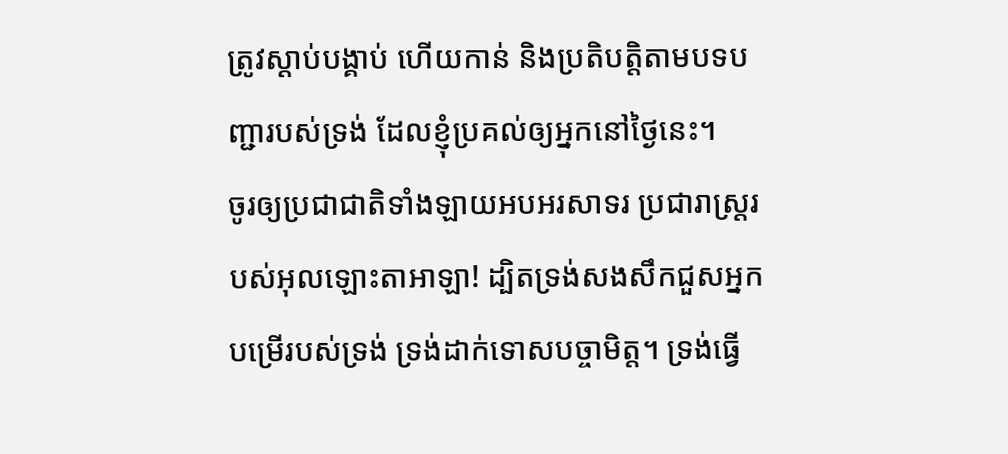ត្រូវស្តាប់បង្គាប់ ហើយកាន់ និងប្រតិបត្តិតាមបទបញ្ជារបស់ទ្រង់ ដែលខ្ញុំប្រគល់ឲ្យអ្នកនៅថ្ងៃនេះ។
ចូរឲ្យប្រជាជាតិទាំងឡាយអបអរសាទរ ប្រជារាស្ត្ររបស់អុលឡោះតាអាឡា! ដ្បិតទ្រង់សងសឹកជួសអ្នកបម្រើរបស់ទ្រង់ ទ្រង់ដាក់ទោសបច្ចាមិត្ត។ ទ្រង់ធ្វើ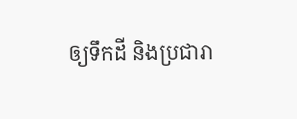ឲ្យទឹកដី និងប្រជារា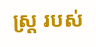ស្ត្រ របស់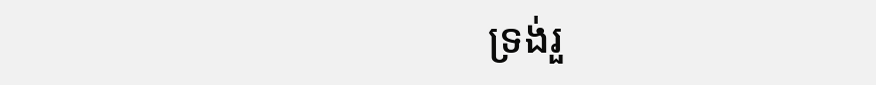ទ្រង់រួ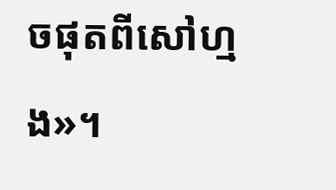ចផុតពីសៅហ្មង»។